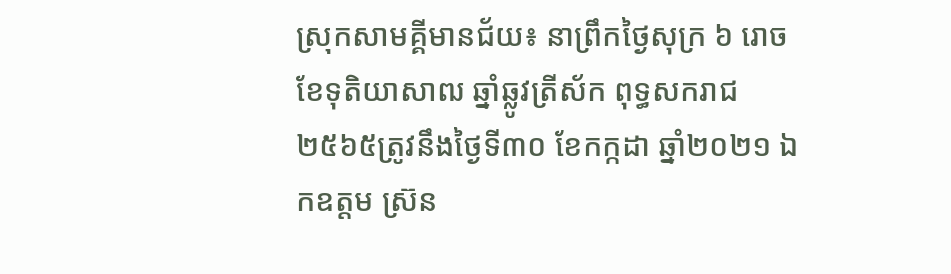ស្រុកសាមគ្គីមានជ័យ៖ នាព្រឹកថ្ងៃសុក្រ ៦ រោច ខែទុតិយាសាឍ ឆ្នាំឆ្លូវត្រីស័ក ពុទ្ធសករាជ ២៥៦៥ត្រូវនឹងថ្ងៃទី៣០ ខែកក្កដា ឆ្នាំ២០២១ ឯកឧត្តម ស្រ៊ន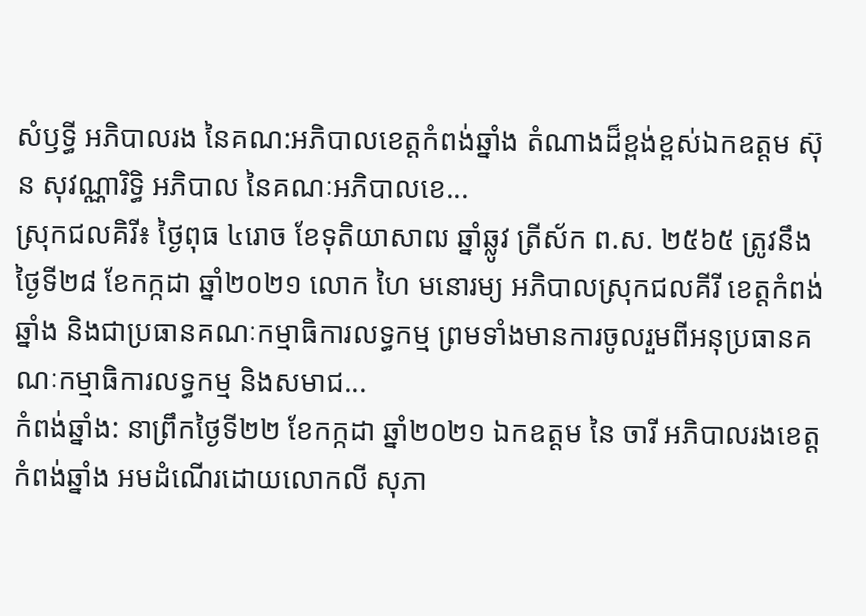សំឫទ្ធី អភិបាលរង នៃគណ:អភិបាលខេត្តកំពង់ឆ្នាំង តំណាងដ៏ខ្ពង់ខ្ពស់ឯកឧត្តម ស៊ុន សុវណ្ណារិទ្ធិ អភិបាល នៃគណៈអភិបាលខេ...
ស្រុកជលគិរី៖ ថ្ងៃពុធ ៤រោច ខែទុតិយាសាឍ ឆ្នាំឆ្លូវ ត្រីស័ក ព.ស. ២៥៦៥ ត្រូវនឹង ថ្ងៃទី២៨ ខែកក្កដា ឆ្នាំ២០២១ លោក ហៃ មនោរម្យ អភិបាលស្រុកជលគីរី ខេត្តកំពង់ឆ្នាំង និងជាប្រធានគណៈកម្មាធិការលទ្ធកម្ម ព្រមទាំងមានការចូលរួមពីអនុប្រធានគណៈកម្មាធិការលទ្ធកម្ម និងសមាជ...
កំពង់ឆ្នាំង: នាព្រឹកថ្ងៃទី២២ ខែកក្កដា ឆ្នាំ២០២១ ឯកឧត្ដម នៃ ចារី អភិបាលរងខេត្តកំពង់ឆ្នាំង អមដំណើរដោយលោកលី សុភា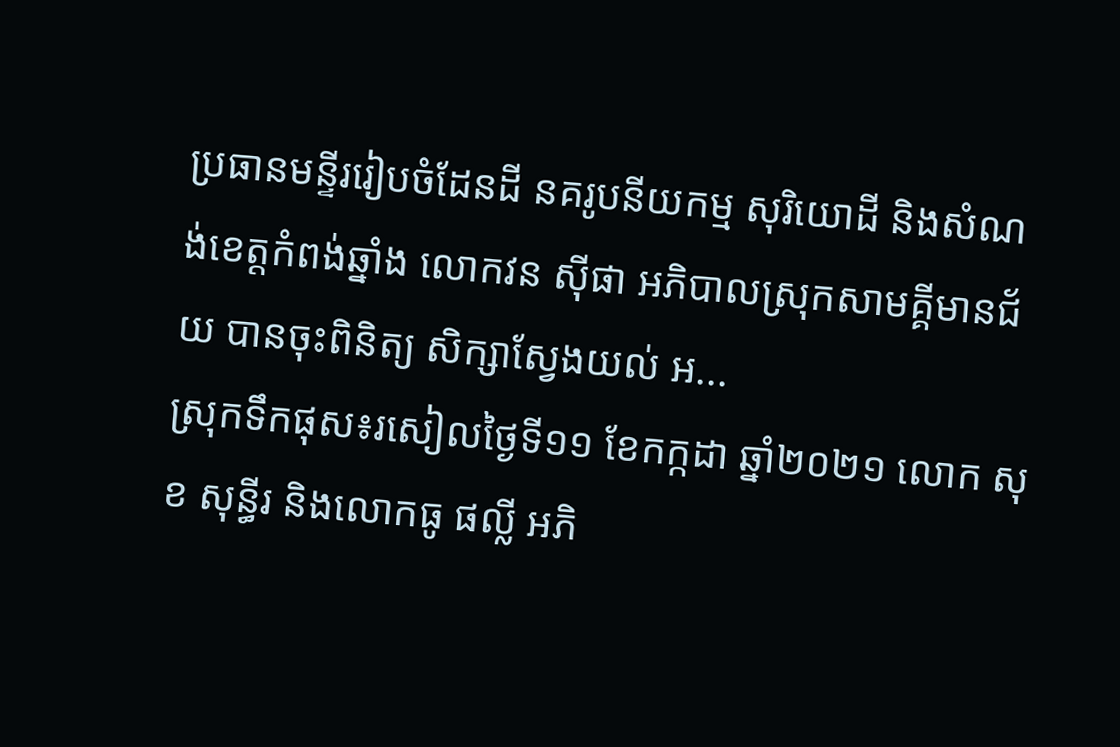ប្រធានមន្ទីររៀបចំដែនដី នគរូបនីយកម្ម សុរិយោដី និងសំណង់ខេត្តកំពង់ឆ្នាំង លោកវន ស៊ីផា អភិបាលស្រុកសាមគ្គីមានជ័យ បានចុះពិនិត្យ សិក្សាស្វែងយល់ អ...
ស្រុកទឹកផុស៖រសៀលថ្ងៃទី១១ ខែកក្កដា ឆ្នាំ២០២១ លោក សុខ សុន្ធីរ និងលោកធូ ផល្លី អភិ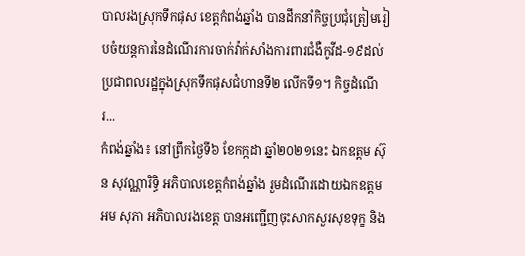បាលរងស្រុកទឹកផុស ខេត្តកំពង់ឆ្នាំង បានដឹកនាំកិច្ចប្រជុំត្រៀមរៀបចំយន្ដការនៃដំណើរការចាក់វ៉ាក់សាំងការពារជំងឺកូវីដ-១៩ដល់ប្រជាពលរដ្ឋក្នុងស្រុកទឹកផុសជំហានទី២ លើកទី១។ កិច្ចដំណើរ...
កំពង់ឆ្នាំង៖ នៅព្រឹកថ្ងៃទី៦ ខែកក្កដា ឆ្នាំ២០២១នេះ ឯកឧត្តម ស៊ុន សុវណ្ណារិទ្ធិ អភិបាលខេត្តកំពង់ឆ្នាំង រួមដំណើរដោយឯកឧត្តម អម សុភា អភិបាលរងខេត្ត បានអញ្ជើញចុះសាកសួរសុខទុក្ខ និង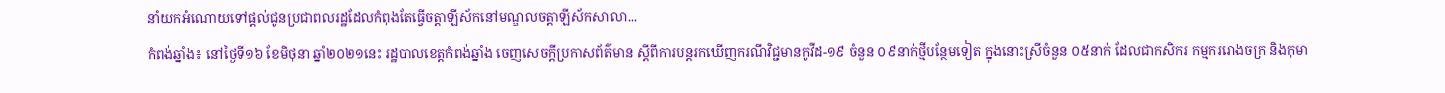នាំយកអំណោយទៅផ្ដល់ជូនប្រជាពលរដ្ឋដែលកំពុងតែធ្វើចត្តាឡីស័កនៅមណ្ឌលចត្តាឡីស័កសាលា...
កំពង់ឆ្នាំង៖ នៅថ្ងៃទី១៦ ខែមិថុនា ឆ្នាំ២០២១នេះ រដ្ឋបាលខេត្តកំពង់ឆ្នាំង ចេញសេចក្ដីប្រកាសព័ត៌មាន ស្តីពីការបន្តរកឃើញករណីវិជ្ជមានកូវីដ-១៩ ចំនួន ០៩នាក់ថ្មីបន្ថែមទៀត ក្នុងនោះស្រីចំនួន ០៥នាក់ ដែលជាកសិករ កម្មកររោងចក្រ និងកុមា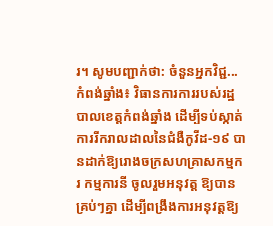រ។ សូមបញ្ជាក់ថា: ចំនួនអ្នកវិជ្ជ...
កំពង់ឆ្នាំង៖ វិធានការការរបស់រដ្ឋបាលខេត្តកំពង់ឆ្នាំង ដើម្បីទប់ស្កាត់ការរីករាលដាលនៃជំងឺកូវីដ-១៩ បានដាក់ឱ្យរោងចក្រសហគ្រាសកម្មករ កម្មការនី ចូលរួមអនុវត្ត ឱ្យបានគ្រប់ៗគ្នា ដើម្បីពង្រឹងការអនុវត្តឱ្យ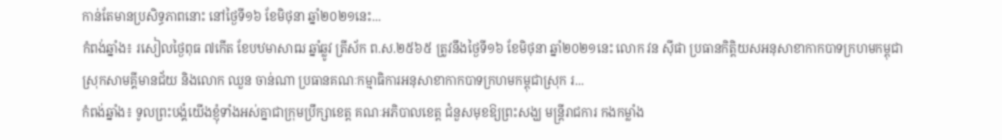កាន់តែមានប្រសិទ្ធភាពនោះ នៅថ្ងៃទី១៦ ខែមិថុនា ឆ្នាំ២០២១នេះ...
កំពង់ឆ្នាំង៖ រសៀលថ្ងៃពុធ ៧កើត ខែបឋមាសាឍ ឆ្នាំឆ្លូវ ត្រីស័ក ព.ស.២៥៦៥ ត្រូវនឹងថ្ងៃទី១៦ ខែមិថុនា ឆ្នាំ២០២១នេះ លោក វន ស៊ីផា ប្រធានកិត្តិយសអនុសាខាកាកបាទក្រហមកម្ពុជាស្រុកសាមគ្គីមានជ័យ និងលោក ឈួន ចាន់ណា ប្រធានគណៈកម្មាធិការអនុសាខាកាកបាទក្រហមកម្ពុជាស្រុក រ...
កំពង់ឆ្នាំង៖ ទូលព្រះបង្គំយើងខ្ញុំទាំងអស់គ្នាជាក្រុមប្រឹក្សាខេត្ត គណៈអភិបាលខេត្ត ជំនួសមុខឱ្យព្រះសង្ឃ មន្ត្រីរាជការ កងកម្លាំង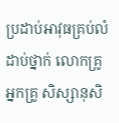ប្រដាប់អាវុធគ្រប់លំដាប់ថ្នាក់ លោកគ្រូ អ្នកគ្រូ សិស្សានុសិ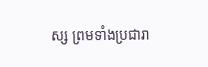ស្ស ព្រមទាំងប្រជារា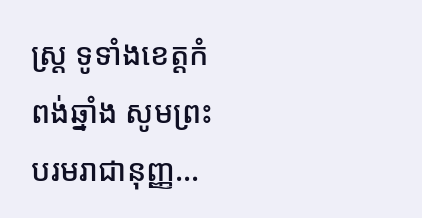ស្ត្រ ទូទាំងខេត្តកំពង់ឆ្នាំង សូមព្រះបរមរាជានុញ្ញ...